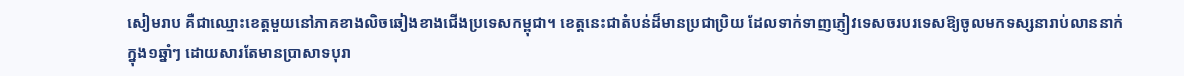សៀមរាប គឺជាឈ្មោះខេត្តមួយនៅភាគខាងលិចឆៀងខាងជើងប្រទេសកម្ពុជា។ ខេត្តនេះជាតំបន់ដ៏មានប្រជាប្រិយ ដែលទាក់ទាញភ្ញៀវទេសចរបរទេសឱ្យចូលមកទស្សនារាប់លាននាក់ក្នុង១ឆ្នាំៗ ដោយសារតែមានប្រាសាទបុរា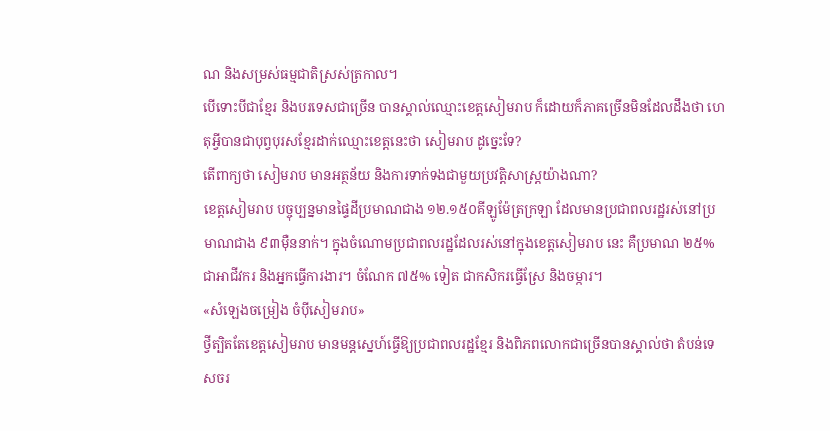ណ និងសម្រស់ធម្មជាតិស្រស់ត្រកាល។
បើទោះបីជាខ្មែរ និងបរទេសជាច្រើន បានស្គាល់ឈ្មោះខេត្តសៀមរាប ក៏ដោយក៏ភាគច្រើនមិនដែលដឹងថា ហេតុអ្វីបានជាបុព្វបុរសខ្មែរដាក់ឈ្មោះខេត្តនេះថា សៀមរាប ដូច្នេះទែ?
តើពាក្យថា សៀមរាប មានអត្ថន័យ និងការទាក់ទងជាមួយប្រវត្តិសាស្ត្រយ៉ាងណា?
ខេត្តសៀមរាប បច្ចុប្បន្នមានផ្ទៃដីប្រមាណជាង ១២.១៥០គីឡូម៉ែត្រក្រឡា ដែលមានប្រជាពលរដ្ឋរស់នៅប្រមាណជាង ៩៣ម៉ឺននាក់។ ក្នុងចំណោមប្រជាពលរដ្ឋដែលរស់នៅក្នុងខេត្តសៀមរាប នេះ គឺប្រមាណ ២៥% ជាអាជីវករ និងអ្នកធ្វើការងារ។ ចំណែក ៧៥% ទៀត ជាកសិករធ្វើស្រែ និងចម្ការ។
«សំឡេងចម្រៀង ចំប៉ីសៀមរាប»
ថ្វីត្បិតតែខេត្តសៀមរាប មានមន្តស្នេហ៍ធ្វើឱ្យប្រជាពលរដ្ឋខ្មែរ និងពិភពលោកជាច្រើនបានស្គាល់ថា តំបន់ទេសចរ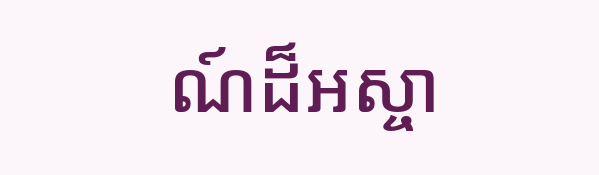ណ៍ដ៏អស្ចា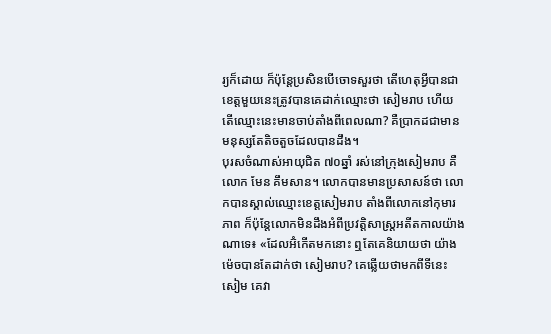រ្យក៏ដោយ ក៏ប៉ុន្តែប្រសិនបើចោទសួរថា តើហេតុអ្វីបានជាខេត្តមួយនេះត្រូវបានគេដាក់ឈ្មោះថា សៀមរាប ហើយ តើឈ្មោះនេះមានចាប់តាំងពីពេលណា? គឺប្រាកដជាមានមនុស្សតែតិចតួចដែលបានដឹង។
បុរសចំណាស់អាយុជិត ៧០ឆ្នាំ រស់នៅក្រុងសៀមរាប គឺលោក មែន គឹមសាន។ លោកបានមានប្រសាសន៍ថា លោកបានស្គាល់ឈ្មោះខេត្តសៀមរាប តាំងពីលោកនៅកុមារភាព ក៏ប៉ុន្តែលោកមិនដឹងអំពីប្រវត្តិសាស្ត្រអតីតកាលយ៉ាងណាទេ៖ «ដែលអ៊ំកើតមកនោះ ឮតែគេនិយាយថា យ៉ាងម៉េចបានតែដាក់ថា សៀមរាប? គេឆ្លើយថាមកពីទីនេះ សៀម គេវា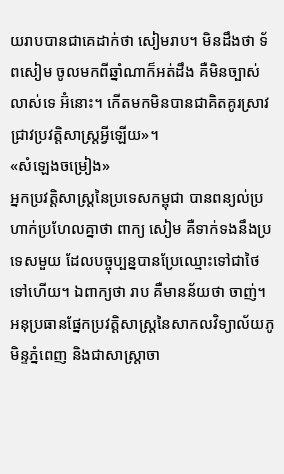យរាបបានជាគេដាក់ថា សៀមរាប។ មិនដឹងថា ទ័ពសៀម ចូលមកពីឆ្នាំណាក៏អត់ដឹង គឺមិនច្បាស់លាស់ទេ អ៊ំនោះ។ កើតមកមិនបានជាគិតគូរស្រាវជ្រាវប្រវត្តិសាស្ត្រអ្វីឡើយ»។
«សំឡេងចម្រៀង»
អ្នកប្រវត្តិសាស្ត្រនៃប្រទេសកម្ពុជា បានពន្យល់ប្រហាក់ប្រហែលគ្នាថា ពាក្យ សៀម គឺទាក់ទងនឹងប្រទេសមួយ ដែលបច្ចុប្បន្នបានប្រែឈ្មោះទៅជាថៃ ទៅហើយ។ ឯពាក្យថា រាប គឺមានន័យថា ចាញ់។
អនុប្រធានផ្នែកប្រវត្តិសាស្ត្រនៃសាកលវិទ្យាល័យភូមិន្ទភ្នំពេញ និងជាសាស្ត្រាចា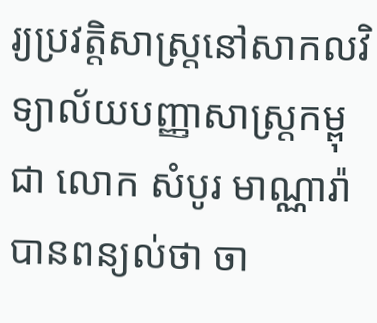រ្យប្រវត្តិសាស្ត្រនៅសាកលវិទ្យាល័យបញ្ញាសាស្ត្រកម្ពុជា លោក សំបូរ មាណ្ណារ៉ា បានពន្យល់ថា ចា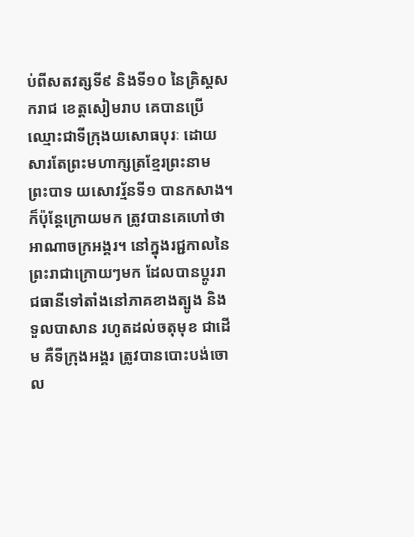ប់ពីសតវត្សទី៩ និងទី១០ នៃគ្រិស្តសករាជ ខេត្តសៀមរាប គេបានប្រើឈ្មោះជាទីក្រុងយសោធបុរៈ ដោយសារតែព្រះមហាក្សត្រខ្មែរព្រះនាម ព្រះបាទ យសោវរ្ម័នទី១ បានកសាង។ ក៏ប៉ុន្តែក្រោយមក ត្រូវបានគេហៅថា អាណាចក្រអង្គរ។ នៅក្នុងរជ្ជកាលនៃព្រះរាជាក្រោយៗមក ដែលបានប្ដូររាជធានីទៅតាំងនៅភាគខាងត្បូង និងទួលបាសាន រហូតដល់ចតុមុខ ជាដើម គឺទីក្រុងអង្គរ ត្រូវបានបោះបង់ចោល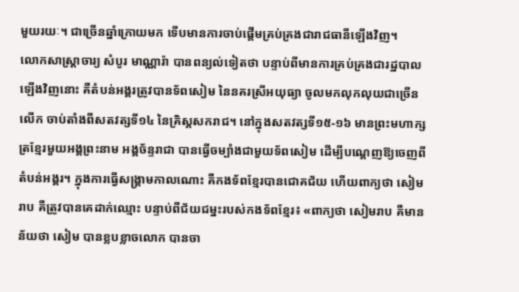មួយរយៈ។ ជាច្រើនឆ្នាំក្រោយមក ទើបមានការចាប់ផ្ដើមគ្រប់គ្រងជារាជធានីឡើងវិញ។
លោកសាស្ត្រាចារ្យ សំបូរ មាណ្ណារ៉ា បានពន្យល់ទៀតថា បន្ទាប់ពីមានការគ្រប់គ្រងជារដ្ឋបាលឡើងវិញនោះ គឺតំបន់អង្គរត្រូវបានទ័ពសៀម នៃនគរស្រីអយុធ្យា ចូលមកលុកលុយជាច្រើនលើក ចាប់តាំងពីសតវត្សទី១៤ នៃគ្រិស្តសករាជ។ នៅក្នុងសតវត្សទី១៥-១៦ មានព្រះមហាក្សត្រខ្មែរមួយអង្គព្រះនាម អង្គច័ន្ទរាជា បានធ្វើចម្បាំងជាមួយទ័ពសៀម ដើម្បីបណ្ដេញឱ្យចេញពីតំបន់អង្គរ។ ក្នុងការធ្វើសង្គ្រាមកាលណោះ គឺកងទ័ពខ្មែរបានជោគជ័យ ហើយពាក្យថា សៀមរាប គឺត្រូវបានគេដាក់ឈ្មោះ បន្ទាប់ពីជ័យជម្នះរបស់កងទ័ពខ្មែរ៖ «ពាក្យថា សៀមរាប គឺមានន័យថា សៀម បានខ្លបខ្លាចលោក បានចា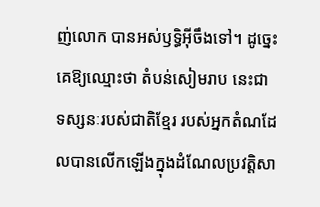ញ់លោក បានអស់ឫទ្ធិអ៊ីចឹងទៅ។ ដូច្នេះ គេឱ្យឈ្មោះថា តំបន់សៀមរាប នេះជាទស្សនៈរបស់ជាតិខ្មែរ របស់អ្នកតំណដែលបានលើកឡើងក្នុងដំណែលប្រវត្តិសា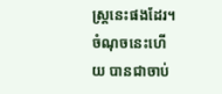ស្ត្រនេះផងដែរ។ ចំណុចនេះហើយ បានជាចាប់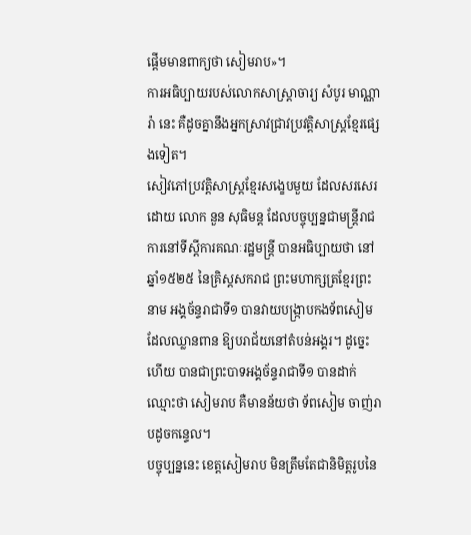ផ្ដើមមានពាក្យថា សៀមរាប»។
ការអធិប្បាយរបស់លោកសាស្ត្រាចារ្យ សំបូរ មាណ្ណារ៉ា នេះ គឺដូចគ្នានឹងអ្នកស្រាវជ្រាវប្រវត្តិសាស្ត្រខ្មែរផ្សេងទៀត។
សៀវភៅប្រវត្តិសាស្ត្រខ្មែរសង្ខេបមួយ ដែលសរសេរដោយ លោក នួន សុធិមន្ត ដែលបច្ចុប្បន្នជាមន្ត្រីរាជការនៅទីស្ដីការគណៈរដ្ឋមន្ត្រី បានអធិប្បាយថា នៅឆ្នាំ១៥២៥ នៃគ្រិស្ដសករាជ ព្រះមហាក្សត្រខ្មែរព្រះនាម អង្គច័ន្ទរាជាទី១ បានវាយបង្ក្រាបកងទ័ពសៀម ដែលឈ្លានពាន ឱ្យបរាជ័យនៅតំបន់អង្គរ។ ដូច្នេះហើយ បានជាព្រះបាទអង្គច័ន្ទរាជាទី១ បានដាក់ឈ្មោះថា សៀមរាប គឺមានន័យថា ទ័ពសៀម ចាញ់រាបដូចកន្ទេល។
បច្ចុប្បន្ននេះ ខេត្តសៀមរាប មិនត្រឹមតែជានិមិត្តរូបនៃ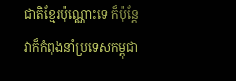ជាតិខ្មែរប៉ុណ្ណោះទេ ក៏ប៉ុន្តែ វាក៏កំពុងនាំប្រទេសកម្ពុជា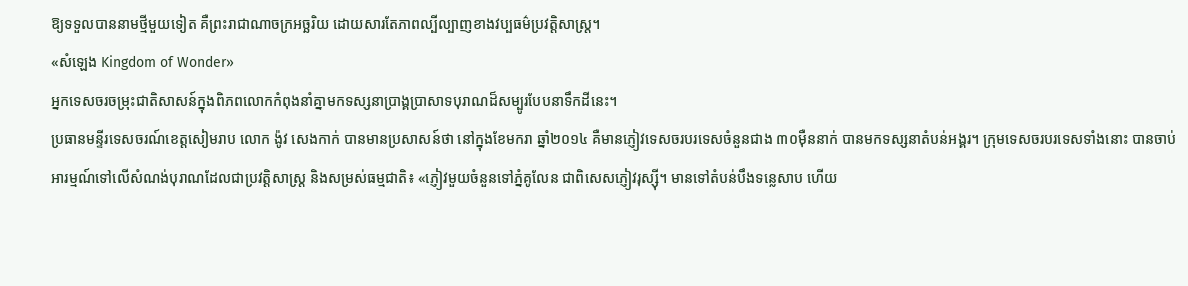ឱ្យទទួលបាននាមថ្មីមួយទៀត គឺព្រះរាជាណាចក្រអច្ឆរិយ ដោយសារតែភាពល្បីល្បាញខាងវប្បធម៌ប្រវត្តិសាស្ត្រ។
«សំឡេង Kingdom of Wonder»
អ្នកទេសចរចម្រុះជាតិសាសន៍ក្នុងពិភពលោកកំពុងនាំគ្នាមកទស្សនាប្រាង្គប្រាសាទបុរាណដ៏សម្បូរបែបនាទឹកដីនេះ។
ប្រធានមន្ទីរទេសចរណ៍ខេត្តសៀមរាប លោក ង៉ូវ សេងកាក់ បានមានប្រសាសន៍ថា នៅក្នុងខែមករា ឆ្នាំ២០១៤ គឺមានភ្ញៀវទេសចរបរទេសចំនួនជាង ៣០ម៉ឺននាក់ បានមកទស្សនាតំបន់អង្គរ។ ក្រុមទេសចរបរទេសទាំងនោះ បានចាប់អារម្មណ៍ទៅលើសំណង់បុរាណដែលជាប្រវត្តិសាស្ត្រ និងសម្រស់ធម្មជាតិ៖ «ភ្ញៀវមួយចំនួនទៅភ្នំគូលែន ជាពិសេសភ្ញៀវរុស្ស៊ី។ មានទៅតំបន់បឹងទន្លេសាប ហើយ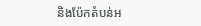និងប៉ែកតំបន់អ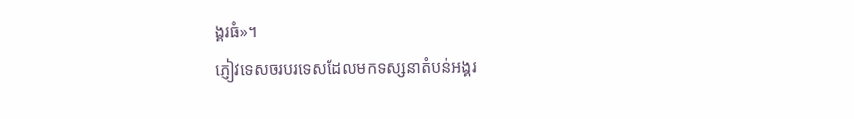ង្គរធំ»។
ភ្ញៀវទេសចរបរទេសដែលមកទស្សនាតំបន់អង្គរ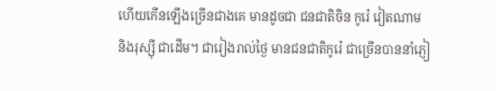ហើយកើនឡើងច្រើនជាងគេ មានដូចជា ជនជាតិចិន កូរ៉េ វៀតណាម និងរុស្ស៊ី ជាដើម។ ជារៀងរាល់ថ្ងៃ មានជនជាតិកូរ៉េ ជាច្រើនបាននាំភ្ញៀ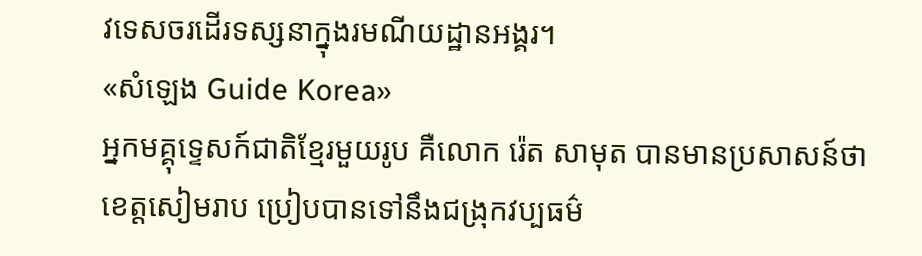វទេសចរដើរទស្សនាក្នុងរមណីយដ្ឋានអង្គរ។
«សំឡេង Guide Korea»
អ្នកមគ្គុទ្ទេសក៍ជាតិខ្មែរមួយរូប គឺលោក រ៉េត សាមុត បានមានប្រសាសន៍ថា ខេត្តសៀមរាប ប្រៀបបានទៅនឹងជង្រុកវប្បធម៌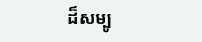ដ៏សម្បូ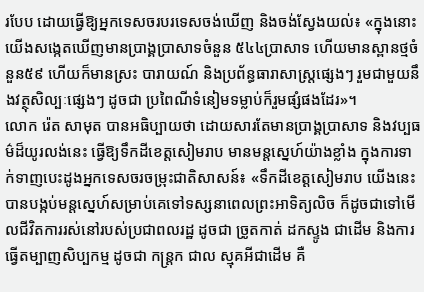របែប ដោយធ្វើឱ្យអ្នកទេសចរបរទេសចង់ឃើញ និងចង់ស្វែងយល់៖ «ក្នុងនោះយើងសង្កេតឃើញមានប្រាង្គប្រាសាទចំនួន ៥៤៤ប្រាសាទ ហើយមានស្ពានថ្មចំនួន៥៩ ហើយក៏មានស្រះ បារាយណ៍ និងប្រព័ន្ធធារាសាស្ត្រផ្សេងៗ រួមជាមួយនឹងវត្ថុសិល្បៈផ្សេងៗ ដូចជា ប្រពៃណីទំនៀមទម្លាប់ក៏រួមផ្សំផងដែរ»។
លោក រ៉េត សាមុត បានអធិប្បាយថា ដោយសារតែមានប្រាង្គប្រាសាទ និងវប្បធម៌ដ៏យូរលង់នេះ ធ្វើឱ្យទឹកដីខេត្តសៀមរាប មានមន្តស្នេហ៍យ៉ាងខ្លាំង ក្នុងការទាក់ទាញបេះដូងអ្នកទេសចរចម្រុះជាតិសាសន៍៖ «ទឹកដីខេត្តសៀមរាប យើងនេះ បានបង្កប់មន្តស្នេហ៍សម្រាប់គេទៅទស្សនាពេលព្រះអាទិត្យលិច ក៏ដូចជាទៅមើលជីវិតការរស់នៅរបស់ប្រជាពលរដ្ឋ ដូចជា ច្រូតកាត់ ដកស្ទូង ជាដើម និងការធ្វើតម្បាញសិប្បកម្ម ដូចជា កន្ត្រក ជាល ស្មុគអីជាដើម គឺ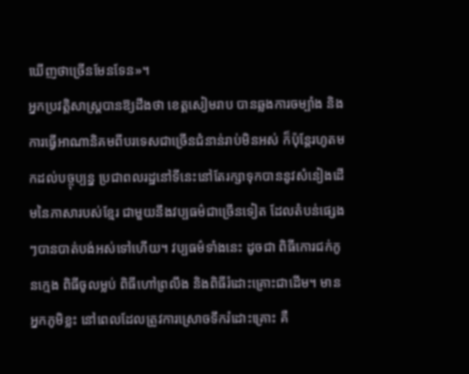ឃើញថាច្រើនមែនទែន»។
អ្នកប្រវត្តិសាស្ត្របានឱ្យដឹងថា ខេត្តសៀមរាប បានឆ្លងការចម្បាំង និងការធ្វើអាណានិគមពីបរទេសជាច្រើនជំនាន់រាប់មិនអស់ ក៏ប៉ុន្តែរហូតមកដល់បច្ចុប្បន្ន ប្រជាពលរដ្ឋនៅទីនេះនៅតែរក្សាទុកបាននូវសំនៀងដើមនៃភាសារបស់ខ្មែរ ជាមួយនឹងវប្បធម៌ជាច្រើនទៀត ដែលតំបន់ផ្សេងៗបានបាត់បង់អស់ទៅហើយ។ វប្បធម៌ទាំងនេះ ដូចជា ពិធីកោរជក់កូនក្មេង ពិធីចូលម្លប់ ពិធីហៅព្រលឹង និងពិធីរំដោះគ្រោះជាដើម។ មានអ្នកភូមិខ្លះ នៅពេលដែលត្រូវការស្រោចទឹករំដោះគ្រោះ គឺ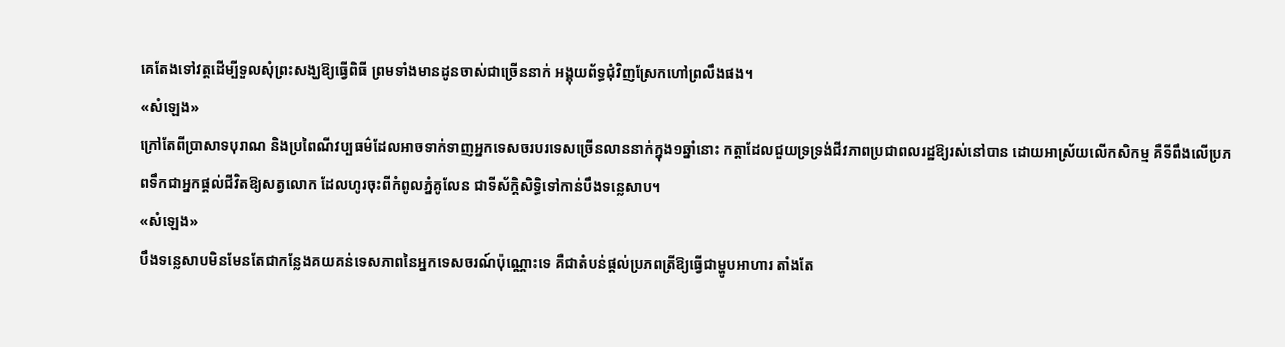គេតែងទៅវត្តដើម្បីទួលសុំព្រះសង្ឃឱ្យធ្វើពិធី ព្រមទាំងមានដូនចាស់ជាច្រើននាក់ អង្គុយព័ទ្ធជុំវិញស្រែកហៅព្រលឹងផង។
«សំឡេង»
ក្រៅតែពីប្រាសាទបុរាណ និងប្រពៃណីវប្បធម៌ដែលអាចទាក់ទាញអ្នកទេសចរបរទេសច្រើនលាននាក់ក្នុង១ឆ្នាំនោះ កត្តាដែលជួយទ្រទ្រង់ជីវភាពប្រជាពលរដ្ឋឱ្យរស់នៅបាន ដោយអាស្រ័យលើកសិកម្ម គឺទីពឹងលើប្រភពទឹកជាអ្នកផ្ដល់ជីវិតឱ្យសត្វលោក ដែលហូរចុះពីកំពូលភ្នំគូលែន ជាទីស័ក្តិសិទ្ធិទៅកាន់បឹងទន្លេសាប។
«សំឡេង»
បឹងទន្លេសាបមិនមែនតែជាកន្លែងគយគន់ទេសភាពនៃអ្នកទេសចរណ៍ប៉ុណ្ណោះទេ គឺជាតំបន់ផ្ដល់ប្រភពត្រីឱ្យធ្វើជាម្ហូបអាហារ តាំងតែ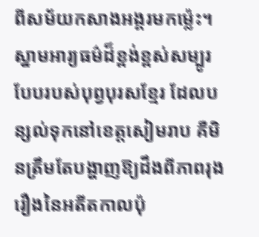ពីសម័យកសាងអង្គរមកម្ល៉េះ។
ស្នាមអារ្យធម៌ដ៏ខ្ពង់ខ្ពស់សម្បូរបែបរបស់បុព្វបុរសខ្មែរ ដែលបន្សល់ទុកនៅខេត្តសៀមរាប គឺមិនត្រឹមតែបង្ហាញឱ្យដឹងពីភាពរុងរឿងនៃអតីតកាលប៉ុ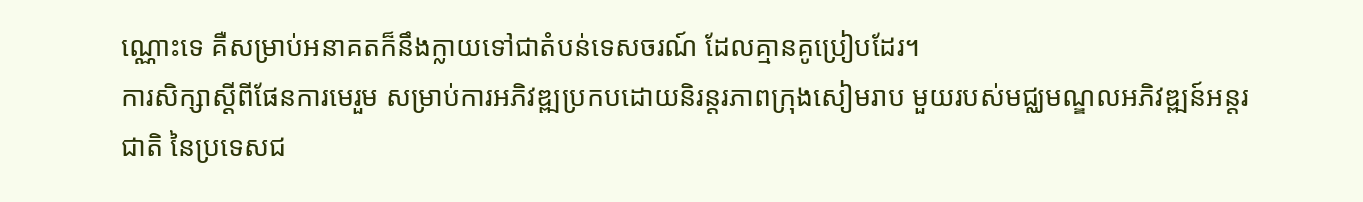ណ្ណោះទេ គឺសម្រាប់អនាគតក៏នឹងក្លាយទៅជាតំបន់ទេសចរណ៍ ដែលគ្មានគូប្រៀបដែរ។
ការសិក្សាស្ដីពីផែនការមេរួម សម្រាប់ការអភិវឌ្ឍប្រកបដោយនិរន្តរភាពក្រុងសៀមរាប មួយរបស់មជ្ឈមណ្ឌលអភិវឌ្ឍន៍អន្តរជាតិ នៃប្រទេសជ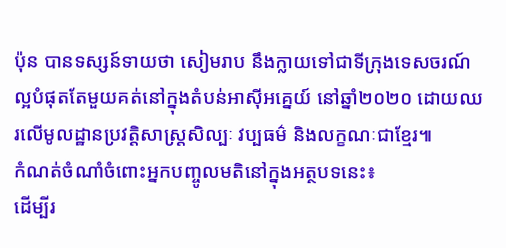ប៉ុន បានទស្សន៍ទាយថា សៀមរាប នឹងក្លាយទៅជាទីក្រុងទេសចរណ៍ល្អបំផុតតែមួយគត់នៅក្នុងតំបន់អាស៊ីអគ្នេយ៍ នៅឆ្នាំ២០២០ ដោយឈរលើមូលដ្ឋានប្រវត្តិសាស្ត្រសិល្បៈ វប្បធម៌ និងលក្ខណៈជាខ្មែរ៕
កំណត់ចំណាំចំពោះអ្នកបញ្ចូលមតិនៅក្នុងអត្ថបទនេះ៖
ដើម្បីរ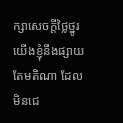ក្សាសេចក្ដីថ្លៃថ្នូរ យើងខ្ញុំនឹងផ្សាយតែមតិណា ដែលមិនជេ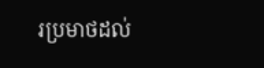រប្រមាថដល់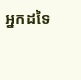អ្នកដទៃ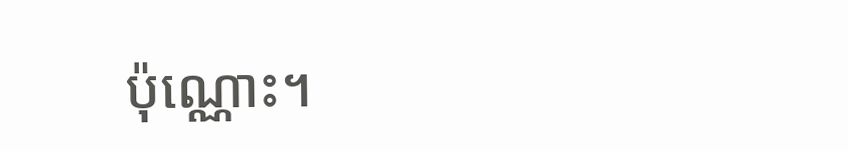ប៉ុណ្ណោះ។